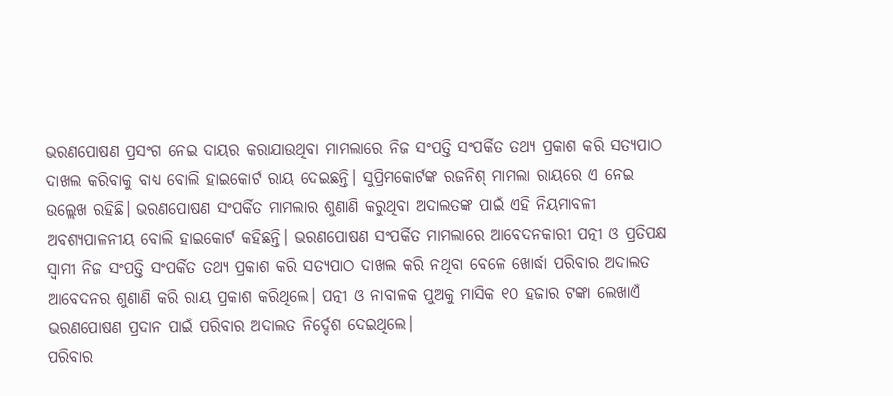ଭରଣପୋଷଣ ପ୍ରସଂଗ ନେଇ ଦାୟର କରାଯାଉଥିବା ମାମଲାରେ ନିଜ ସଂପତ୍ତି ସଂପର୍କିତ ତଥ୍ୟ ପ୍ରକାଶ କରି ସତ୍ୟପାଠ ଦାଖଲ କରିବାକୁ ବାଧ୍ୟ ବୋଲି ହାଇକୋର୍ଟ ରାୟ ଦେଇଛନ୍ତି। ସୁପ୍ରିମକୋର୍ଟଙ୍କ ରଜନିଶ୍ ମାମଲା ରାୟରେ ଏ ନେଇ ଉଲ୍ଲେଖ ରହିଛି। ଭରଣପୋଷଣ ସଂପର୍କିତ ମାମଲାର ଶୁଣାଣି କରୁଥିବା ଅଦାଲତଙ୍କ ପାଇଁ ଏହି ନିୟମାବଳୀ ଅବଶ୍ୟପାଳନୀୟ ବୋଲି ହାଇକୋର୍ଟ କହିଛନ୍ତି। ଭରଣପୋଷଣ ସଂପର୍କିତ ମାମଲାରେ ଆବେଦନକାରୀ ପତ୍ନୀ ଓ ପ୍ରତିପକ୍ଷ ସ୍ବାମୀ ନିଜ ସଂପତ୍ତି ସଂପର୍କିତ ତଥ୍ୟ ପ୍ରକାଶ କରି ସତ୍ୟପାଠ ଦାଖଲ କରି ନଥିବା ବେଳେ ଖୋର୍ଦ୍ଧା ପରିବାର ଅଦାଲତ ଆବେଦନର ଶୁଣାଣି କରି ରାୟ ପ୍ରକାଶ କରିଥିଲେ। ପତ୍ନୀ ଓ ନାବାଳକ ପୁଅକୁ ମାସିକ ୧୦ ହଜାର ଟଙ୍କା ଲେଖାଏଁ ଭରଣପୋଷଣ ପ୍ରଦାନ ପାଇଁ ପରିବାର ଅଦାଲତ ନିର୍ଦ୍ଦେଶ ଦେଇଥିଲେ।
ପରିବାର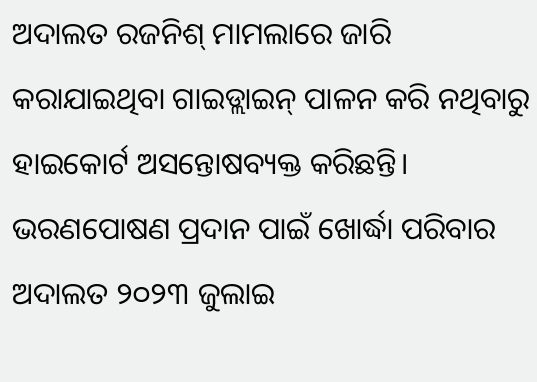ଅଦାଲତ ରଜନିଶ୍ ମାମଲାରେ ଜାରି କରାଯାଇଥିବା ଗାଇଡ୍ଲାଇନ୍ ପାଳନ କରି ନଥିବାରୁ ହାଇକୋର୍ଟ ଅସନ୍ତୋଷବ୍ୟକ୍ତ କରିଛନ୍ତି। ଭରଣପୋଷଣ ପ୍ରଦାନ ପାଇଁ ଖୋର୍ଦ୍ଧା ପରିବାର ଅଦାଲତ ୨୦୨୩ ଜୁଲାଇ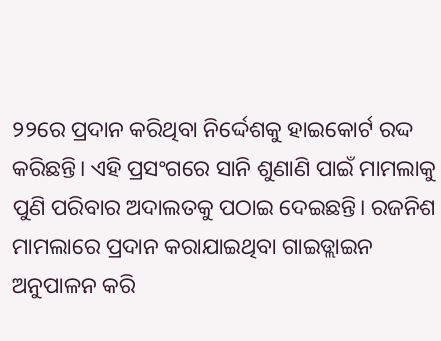୨୨ରେ ପ୍ରଦାନ କରିଥିବା ନିର୍ଦ୍ଦେଶକୁ ହାଇକୋର୍ଟ ରଦ୍ଦ କରିଛନ୍ତି। ଏହି ପ୍ରସଂଗରେ ସାନି ଶୁଣାଣି ପାଇଁ ମାମଲାକୁ ପୁଣି ପରିବାର ଅଦାଲତକୁ ପଠାଇ ଦେଇଛନ୍ତି। ରଜନିଶ ମାମଲାରେ ପ୍ରଦାନ କରାଯାଇଥିବା ଗାଇଡ୍ଲାଇନ ଅନୁପାଳନ କରି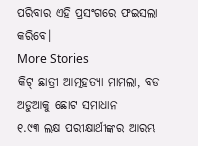ପରିବାର ଏହି ପ୍ରସଂଗରେ ଫଇସଲା କରିବେ।
More Stories
କିଟ୍ ଛାତ୍ରୀ ଆତ୍ମହତ୍ୟା ମାମଲା, ବଡ ଅଡୁଆକୁ ଛୋଟ ସମାଧାନ
୧.୯୩ ଲକ୍ଷ ପରୀକ୍ଷାର୍ଥୀଙ୍କର ଆରମ୍ଭ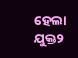ହେଲା ଯୁକ୍ତ୨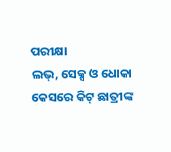ପରୀକ୍ଷା
ଲଭ୍, ସେକ୍ସ ଓ ଧୋକା କେସରେ କିଟ୍ ଛାତ୍ରୀଙ୍କ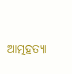ଆତ୍ମହତ୍ୟା